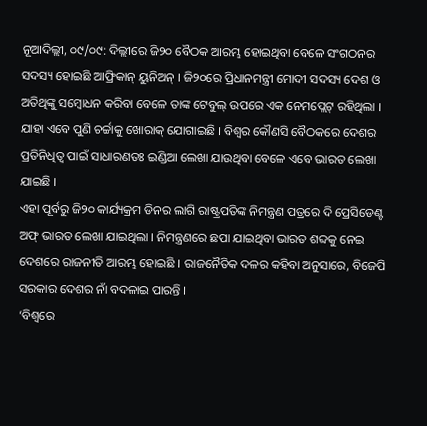ନୂଆଦିଲ୍ଲୀ, ୦୯/୦୯: ଦିଲ୍ଲୀରେ ଜି୨୦ ବୈଠକ ଆରମ୍ଭ ହୋଇଥିବା ବେଳେ ସଂଗଠନର ସଦସ୍ୟ ହୋଇଛି ଆଫ୍ରିକାନ୍ ୟୁନିଅନ୍ । ଜି୨୦ରେ ପ୍ରିଧାନମନ୍ତ୍ରୀ ମୋଦୀ ସଦସ୍ୟ ଦେଶ ଓ ଅତିଥିଙ୍କୁ ସମ୍ବୋଧନ କରିବା ବେଳେ ତାଙ୍କ ଟେବୁଲ୍ ଉପରେ ଏକ ନେମପ୍ଲେଟ୍ ରହିଥିଲା । ଯାହା ଏବେ ପୁଣି ଚର୍ଚ୍ଚାକୁ ଖୋରାକ୍ ଯୋଗାଇଛି । ବିଶ୍ୱର କୌଣସି ବୈଠକରେ ଦେଶର ପ୍ରତିନିଧିତ୍ୱ ପାଇଁ ସାଧାରଣତଃ ଇଣ୍ଡିଆ ଲେଖା ଯାଉଥିବା ବେଳେ ଏବେ ଭାରତ ଲେଖା ଯାଇଛି ।
ଏହା ପୂର୍ବରୁ ଜି୨୦ କାର୍ଯ୍ୟକ୍ରମ ଡିନର ଲାଗି ରାଷ୍ଟ୍ରପତିଙ୍କ ନିମନ୍ତ୍ରଣ ପତ୍ରରେ ଦି ପ୍ରେସିଡେଣ୍ଟ ଅଫ୍ ଭାରତ ଲେଖା ଯାଇଥିଲା । ନିମନ୍ତ୍ରଣରେ ଛପା ଯାଇଥିବା ଭାରତ ଶବ୍ଦକୁ ନେଇ ଦେଶରେ ରାଜନୀତି ଆରମ୍ଭ ହୋଇଛି । ରାଜନୈତିକ ଦଳର କହିବା ଅନୁସାରେ, ବିଜେପି ସରକାର ଦେଶର ନାଁ ବଦଳାଇ ପାରନ୍ତି ।
‘ବିଶ୍ୱରେ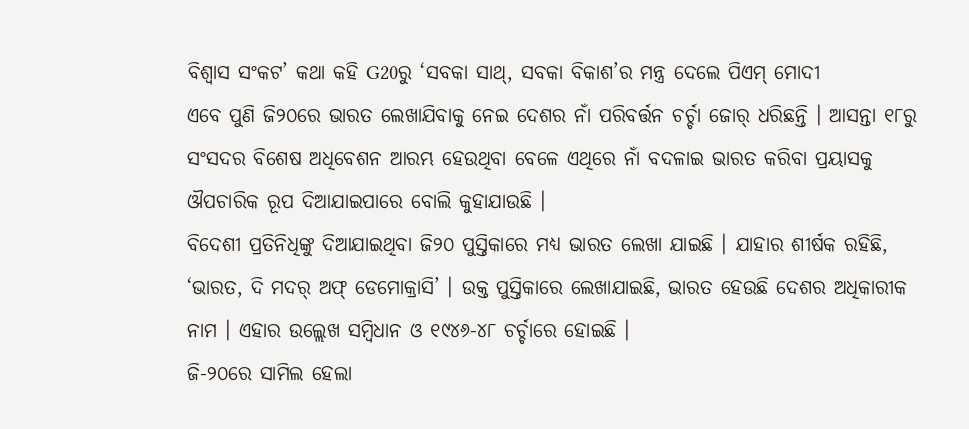ବିଶ୍ୱାସ ସଂକଟ’ କଥା କହି G20ରୁ ‘ସବକା ସାଥ୍, ସବକା ବିକାଶ’ର ମନ୍ତ୍ର ଦେଲେ ପିଏମ୍ ମୋଦୀ
ଏବେ ପୁଣି ଜି୨୦ରେ ଭାରତ ଲେଖାଯିବାକୁ ନେଇ ଦେଶର ନାଁ ପରିବର୍ତ୍ତନ ଚର୍ଚ୍ଚା ଜୋର୍ ଧରିଛନ୍ତି । ଆସନ୍ତା ୧୮ରୁ ସଂସଦର ବିଶେଷ ଅଧିବେଶନ ଆରମ୍ଭ ହେଉଥିବା ବେଳେ ଏଥିରେ ନାଁ ବଦଳାଇ ଭାରତ କରିବା ପ୍ରୟାସକୁ ଔପଚାରିକ ରୂପ ଦିଆଯାଇପାରେ ବୋଲି କୁହାଯାଉଛି ।
ବିଦେଶୀ ପ୍ରତିନିଧିଙ୍କୁ ଦିଆଯାଇଥିବା ଜି୨୦ ପୁସ୍ତିକାରେ ମଧ୍ୟ ଭାରତ ଲେଖା ଯାଇଛି । ଯାହାର ଶୀର୍ଷକ ରହିଛି, ‘ଭାରତ, ଦି ମଦର୍ ଅଫ୍ ଡେମୋକ୍ରାସି’ । ଉକ୍ତ ପୁସ୍ତିକାରେ ଲେଖାଯାଇଛି, ଭାରତ ହେଉଛି ଦେଶର ଅଧିକାରୀକ ନାମ । ଏହାର ଉଲ୍ଲେଖ ସମ୍ବିଧାନ ଓ ୧୯୪୬-୪୮ ଚର୍ଚ୍ଚାରେ ହୋଇଛି ।
ଜି-୨୦ରେ ସାମିଲ ହେଲା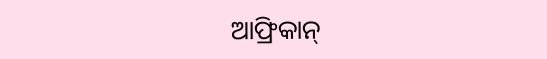ଆଫ୍ରିକାନ୍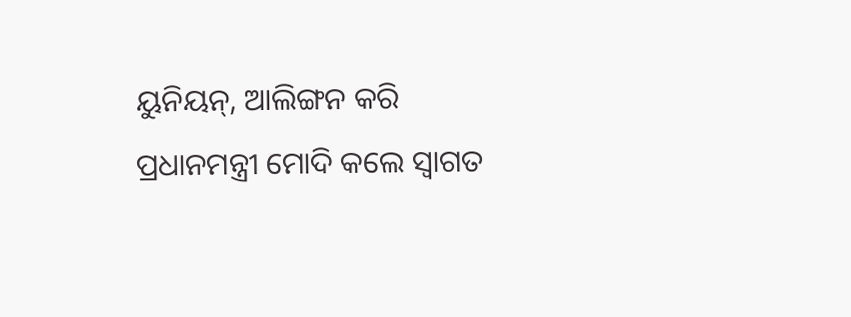ୟୁନିୟନ୍, ଆଲିଙ୍ଗନ କରି ପ୍ରଧାନମନ୍ତ୍ରୀ ମୋଦି କଲେ ସ୍ବାଗତ